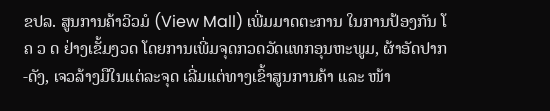ຂປລ. ສູນການຄ້າວິວມໍ (View Mall) ເພີ່ມມາດຕະການ ໃນການປ້ອງກັນ ໂ ຄ ວ ດ ຢ່າງເຂັ້ມງວດ ໂດຍການເພີ່ມຈຸດກວດວັດແທກອຸນຫະພູມ, ຜ້າອັດປາກ-ດັງ, ເຈວລ້າງມືໃນແຕ່ລະຈຸດ ເລີ່ມແຕ່ທາງເຂົ້າສູນການຄ້າ ແລະ ໜ້າ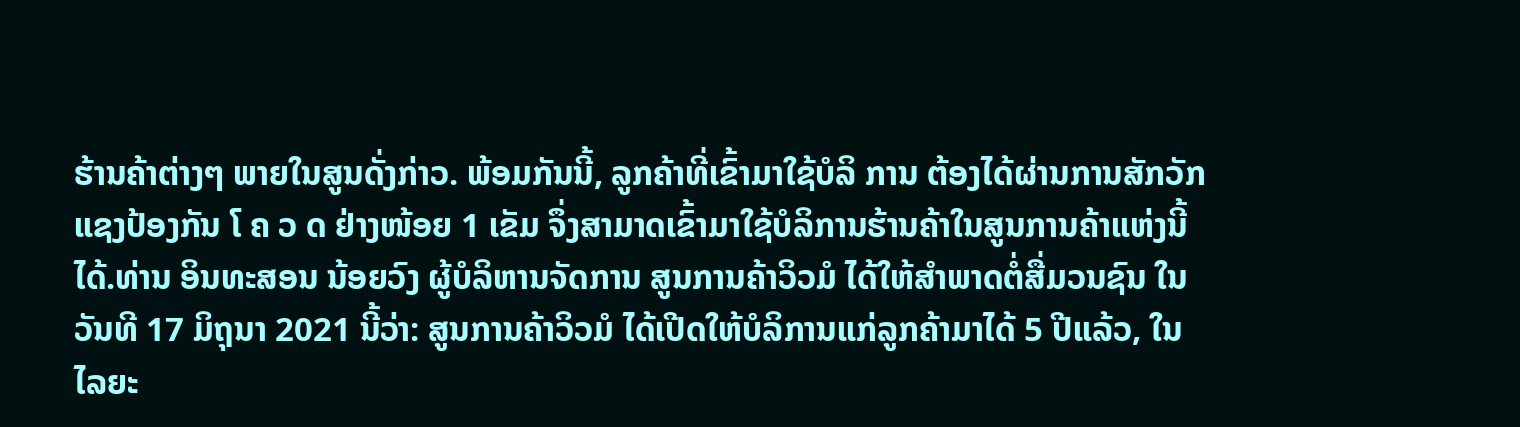ຮ້ານຄ້າຕ່າງໆ ພາຍໃນສູນດັ່ງກ່າວ. ພ້ອມກັນນີ້, ລູກຄ້າທີ່ເຂົ້າມາໃຊ້ບໍລິ ການ ຕ້ອງໄດ້ຜ່ານການສັກວັກແຊງປ້ອງກັນ ໂ ຄ ວ ດ ຢ່າງໜ້ອຍ 1 ເຂັມ ຈຶ່ງສາມາດເຂົ້າມາໃຊ້ບໍລິການຮ້ານຄ້າໃນສູນການຄ້າແຫ່ງນີ້ໄດ້.ທ່ານ ອິນທະສອນ ນ້ອຍວົງ ຜູ້ບໍລິຫານຈັດການ ສູນການຄ້າວິວມໍ ໄດ້ໃຫ້ສຳພາດຕໍ່ສື່ມວນຊົນ ໃນວັນທີ 17 ມິຖຸນາ 2021 ນີ້ວ່າ: ສູນການຄ້າວິວມໍ ໄດ້ເປີດໃຫ້ບໍລິການແກ່ລູກຄ້າມາໄດ້ 5 ປີແລ້ວ, ໃນໄລຍະ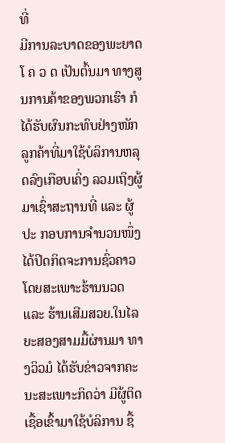ທີ່
ມີການລະບາດຂອງພະຍາດ ໂ ຄ ວ ດ ເປັນຕົ້ນມາ ທາງສູນການຄ້າຂອງພວກເຮົາ ກໍໄດ້ຮັບຜົນກະທົບຢ່າງໜັກ ລູກຄ້າທີ່ມາໃຊ້ບໍລິການຫລຸດລົງເກືອບເຄິ່ງ ລວມເຖິງຜູ້ມາເຊົ່າສະຖານທີ່ ແລະ ຜູ້ປະ ກອບການຈຳນວນໜຶ່ງ ໄດ້ປິດກິດຈະການຊົ່ວຄາວ ໂດຍສະເພາະຮ້ານນວດ ແລະ ຮ້ານເສີມສວຍ.ໃນໄລຍະສອງສາມມື້ຜ່ານມາ ທາງວິວມໍ ໄດ້ຮັບຂ່າວຈາກຄະນະສະເພາະກິດວ່າ ມີຜູ້ຕິດເຊື້ອເຂົ້າມາໃຊ້ບໍລິການ ຊື້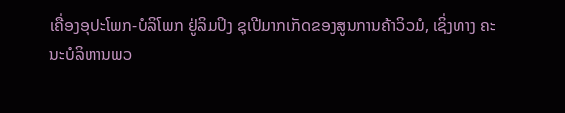ເຄື່ອງອຸປະໂພກ-ບໍລິໂພກ ຢູ່ລິມປິງ ຊຸເປີມາກເກັດຂອງສູນການຄ້າວິວມໍ, ເຊິ່ງທາງ ຄະ
ນະບໍລິຫານພວ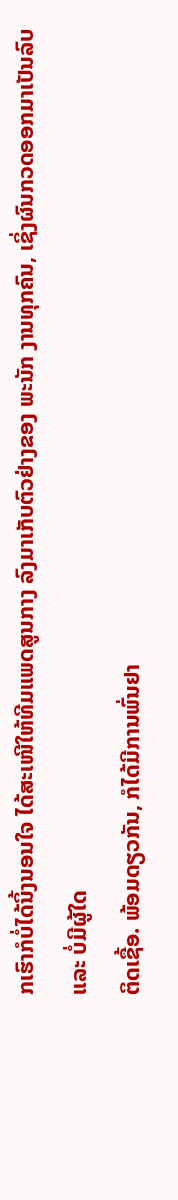ກເຮົາກໍບໍ່ໄດ້ນິ້ງນອນໃຈ ໄດ້ສະເໜີໃຫ້ທີມແພດສູນກາງ ລົງມາເກັບຕົວຢ່າງຂອງ ພະນັກ ງານທຸກຄົນ, ເຊິ່ງຜົນກວດອອກມາເປັນລົບ ແລະ ບໍ່ມີຜູ້ໃດ
ຕິດເຊື້ອ. ພ້ອມດຽວກັນ, ກໍໄດ້ມີການພົ່ນຢາ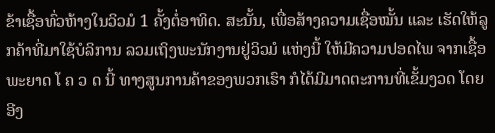ຂ້າເຊື້ອທົ່ວຫ້າງໃນວິວມໍ 1 ຄັ້ງຕໍ່ອາທິດ. ສະນັ້ນ, ເພື່ອສ້າງຄວາມເຊື່ອໝັ້ນ ແລະ ເຮັດໃຫ້ລູກຄ້າທີ່ມາໃຊ້ບໍລິການ ລວມເຖິງພະນັກງານຢູ່ວິວມໍ ແຫ່ງນີ້ ໃຫ້ມີຄວາມປອດໄພ ຈາກເຊື້ອພະຍາດ ໂ ຄ ວ ດ ນີ້ ທາງສູນການຄ້າຂອງພວກເຮົາ ກໍໄດ້ມີມາດຕະການທີ່ເຂັ້ມງວດ ໂດຍອີງ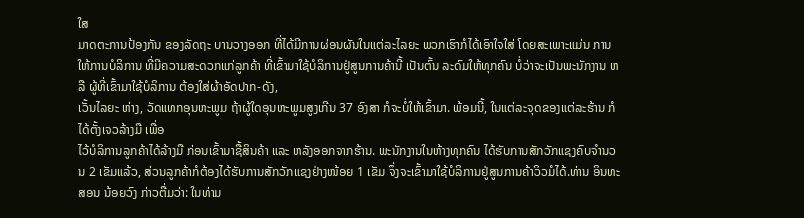ໃສ
ມາດຕະການປ້ອງກັນ ຂອງລັດຖະ ບານວາງອອກ ທີ່ໄດ້ມີການຜ່ອນຜັນໃນແຕ່ລະໄລຍະ ພວກເຮົາກໍໄດ້ເອົາໃຈໃສ່ ໂດຍສະເພາະແມ່ນ ການໃຫ້ການບໍລິການ ທີ່ມີຄວາມສະດວກແກ່ລູກຄ້າ ທີ່ເຂົ້າມາໃຊ້ບໍລິການຢູ່ສູນການຄ້ານີ້ ເປັນຕົ້ນ ລະດົມໃຫ້ທຸກຄົນ ບໍ່ວ່າຈະເປັນພະນັກງານ ຫລື ຜູ້ທີ່ເຂົ້າມາໃຊ້ບໍລິການ ຕ້ອງໃສ່ຜ້າອັດປາກ-ດັງ,
ເວັ້ນໄລຍະ ຫ່າງ, ວັດແທກອຸນຫະພູມ ຖ້າຜູ້ໃດອຸນຫະພູມສູງເກີນ 37 ອົງສາ ກໍຈະບໍ່ໃຫ້ເຂົ້າມາ. ພ້ອມນີ້, ໃນແຕ່ລະຈຸດຂອງແຕ່ລະຮ້ານ ກໍໄດ້ຕັ້ງເຈວລ້າງມື ເພື່ອ
ໄວ້ບໍລິການລູກຄ້າໄດ້ລ້າງມື ກ່ອນເຂົ້າມາຊື້ສິນຄ້າ ແລະ ຫລັງອອກຈາກຮ້ານ. ພະນັກງານໃນຫ້າງທຸກຄົນ ໄດ້ຮັບການສັກວັກແຊງຄົບຈຳນວນ 2 ເຂັມແລ້ວ, ສ່ວນລູກຄ້າກໍຕ້ອງໄດ້ຮັບການສັກວັກແຊງຢ່າງໜ້ອຍ 1 ເຂັມ ຈຶ່ງຈະເຂົ້າມາໃຊ້ບໍລິການຢູ່ສູນການຄ້າວິວມໍໄດ້.ທ່ານ ອິນທະສອນ ນ້ອຍວົງ ກ່າວຕື່ມວ່າ: ໃນທ່າມ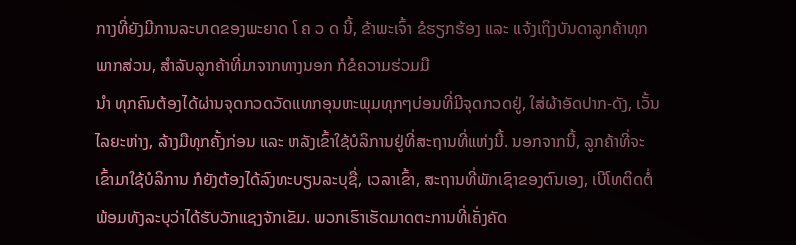ກາງທີ່ຍັງມີການລະບາດຂອງພະຍາດ ໂ ຄ ວ ດ ນີ້, ຂ້າພະເຈົ້າ ຂໍຮຽກຮ້ອງ ແລະ ແຈ້ງເຖິງບັນດາລູກຄ້າທຸກພາກສ່ວນ, ສຳລັບລູກຄ້າທີ່ມາຈາກທາງນອກ ກໍຂໍຄວາມຮ່ວມມື
ນຳ ທຸກຄົນຕ້ອງໄດ້ຜ່ານຈຸດກວດວັດແທກອຸນຫະພຸມທຸກໆບ່ອນທີ່ມີຈຸດກວດຢູ່, ໃສ່ຜ້າອັດປາກ-ດັງ, ເວັ້ນໄລຍະຫ່າງ, ລ້າງມືທຸກຄັ້ງກ່ອນ ແລະ ຫລັງເຂົ້າໃຊ້ບໍລິການຢູ່ທີ່ສະຖານທີ່ແຫ່ງນີ້. ນອກຈາກນີ້, ລູກຄ້າທີ່ຈະເຂົ້າມາໃຊ້ບໍລິການ ກໍຍັງຕ້ອງໄດ້ລົງທະບຽນລະບຸຊື່, ເວລາເຂົ້າ, ສະຖານທີ່ພັກເຊົາຂອງຕົນເອງ, ເບີໂທຕິດຕໍ່ ພ້ອມທັງລະບຸວ່າໄດ້ຮັບວັກແຊງຈັກເຂັມ. ພວກເຮົາເຮັດມາດຕະການທີ່ເຄັ່ງຄັດ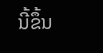ນີ້ຂຶ້ນ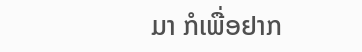ມາ ກໍເພື່ອຢາກ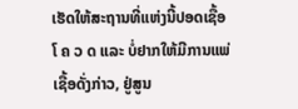ເຮັດໃຫ້ສະຖານທີ່ແຫ່ງນີ້ປອດເຊື້ອ ໂ ຄ ວ ດ ແລະ ບໍ່ຢາກໃຫ້ມີການແພ່ເຊື້ອດັ່ງກ່າວ, ຢູ່ສູນ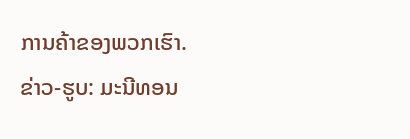ການຄ້າຂອງພວກເຮົາ.
ຂ່າວ-ຮູບ: ມະນີທອນ